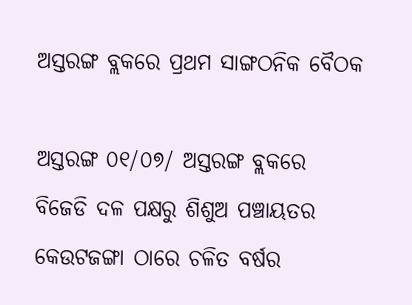ଅସ୍ତରଙ୍ଗ ବ୍ଲକରେ ପ୍ରଥମ ସାଙ୍ଗଠନିକ ବୈଠକ

ଅସ୍ତରଙ୍ଗ ୦୧/୦୭/ ଅସ୍ତରଙ୍ଗ ବ୍ଲକରେ ବିଜେଡି ଦଳ ପକ୍ଷରୁ ଶିଶୁଅ ପଞ୍ଚାୟତର କେଉଟଜଙ୍ଗା ଠାରେ ଚଳିତ ବର୍ଷର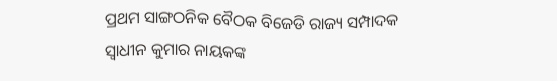ପ୍ରଥମ ସାଙ୍ଗଠନିକ ବୈଠକ ବିଜେଡି ରାଜ୍ୟ ସମ୍ପାଦକ ସ୍ୱାଧୀନ କୁମାର ନାୟକଙ୍କ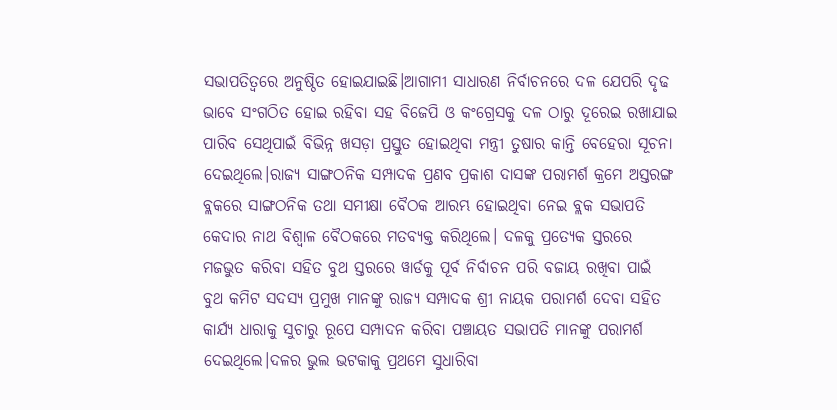ସଭାପତିତ୍ୱରେ ଅନୁଷ୍ଠିତ ହୋଇଯାଇଛି।ଆଗାମୀ ସାଧାରଣ ନିର୍ବାଚନରେ ଦଳ ଯେପରି ଦୃଢ ଭାବେ ସଂଗଠିତ ହୋଇ ରହିବା ସହ ବିଜେପି ଓ କଂଗ୍ରେସକୁ ଦଳ ଠାରୁ ଦୂରେଇ ରଖାଯାଇ ପାରିବ ସେଥିପାଇଁ ବିଭିନ୍ନ ଖସଡ଼ା ପ୍ରସ୍ତୁତ ହୋଇଥିବା ମନ୍ତ୍ରୀ ତୁଷାର କାନ୍ତି ବେହେରା ସୂଚନା ଦେଇଥିଲେ।ରାଜ୍ୟ ସାଙ୍ଗଠନିକ ସମ୍ପାଦକ ପ୍ରଣବ ପ୍ରକାଶ ଦାସଙ୍କ ପରାମର୍ଶ କ୍ରମେ ଅସ୍ତରଙ୍ଗ ବ୍ଲକରେ ସାଙ୍ଗଠନିକ ତଥା ସମୀକ୍ଷା ବୈଠକ ଆରମ୍ଭ ହୋଇଥିବା ନେଇ ବ୍ଲକ ସଭାପତି କେଦାର ନାଥ ବିଶ୍ଵାଳ ବୈଠକରେ ମତବ୍ୟକ୍ତ କରିଥିଲେ। ଦଳକୁ ପ୍ରତ୍ୟେକ ସ୍ତରରେ ମଜଭୁତ କରିବା ସହିତ ବୁଥ ସ୍ତରରେ ୱାର୍ଡକୁ ପୂର୍ବ ନିର୍ବାଚନ ପରି ବଜାୟ ରଖିବା ପାଇଁ ବୁଥ କମିଟ ସଦସ୍ୟ ପ୍ରମୁଖ ମାନଙ୍କୁ ରାଜ୍ୟ ସମ୍ପାଦକ ଶ୍ରୀ ନାୟକ ପରାମର୍ଶ ଦେବା ସହିତ କାର୍ଯ୍ୟ ଧାରାକୁ ସୁଚାରୁ ରୂପେ ସମ୍ପାଦନ କରିବା ପଞ୍ଚାୟତ ସଭାପତି ମାନଙ୍କୁ ପରାମର୍ଶ ଦେଇଥିଲେ।ଦଳର ଭୁଲ ଭଟକାକୁ ପ୍ରଥମେ ସୁଧାରିବା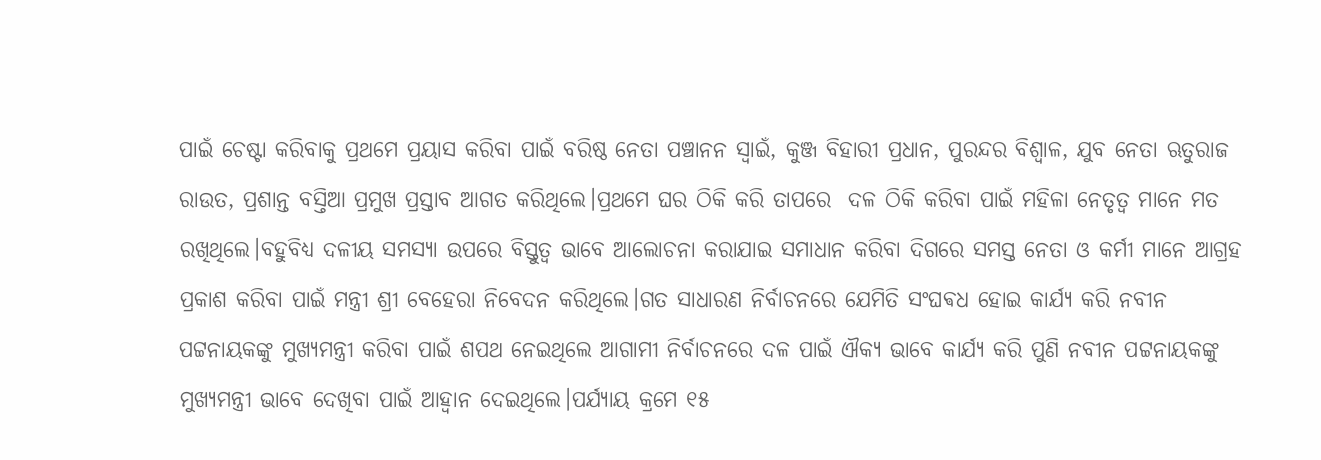ପାଇଁ ଚେଷ୍ଟା କରିବାକୁ ପ୍ରଥମେ ପ୍ରୟାସ କରିବା ପାଇଁ ବରିଷ୍ଠ ନେତା ପଞ୍ଚାନନ ସ୍ଵାଇଁ, କୁଞ୍ଜ ବିହାରୀ ପ୍ରଧାନ, ପୁରନ୍ଦର ବିଶ୍ଵାଳ, ଯୁବ ନେତା ଋତୁରାଜ ରାଉତ, ପ୍ରଶାନ୍ତ ବସ୍ତିଆ ପ୍ରମୁଖ ପ୍ରସ୍ତାବ ଆଗତ କରିଥିଲେ।ପ୍ରଥମେ ଘର ଠିକି କରି ତାପରେ  ଦଳ ଠିକି କରିବା ପାଇଁ ମହିଳା ନେତୃତ୍ୱ ମାନେ ମତ ରଖିଥିଲେ।ବହୁବିଧ୍ୟ ଦଳୀୟ ସମସ୍ୟା ଉପରେ ବିସ୍ତୁତ୍ୱ ଭାବେ ଆଲୋଚନା କରାଯାଇ ସମାଧାନ କରିବା ଦିଗରେ ସମସ୍ତ ନେତା ଓ କର୍ମୀ ମାନେ ଆଗ୍ରହ ପ୍ରକାଶ କରିବା ପାଇଁ ମନ୍ତ୍ରୀ ଶ୍ରୀ ବେହେରା ନିବେଦନ କରିଥିଲେ।ଗତ ସାଧାରଣ ନିର୍ବାଚନରେ ଯେମିତି ସଂଘଵଧ ହୋଇ କାର୍ଯ୍ୟ କରି ନବୀନ ପଟ୍ଟନାୟକଙ୍କୁ ମୁଖ୍ୟମନ୍ତ୍ରୀ କରିବା ପାଇଁ ଶପଥ ନେଇଥିଲେ ଆଗାମୀ ନିର୍ବାଚନରେ ଦଳ ପାଇଁ ଐକ୍ୟ ଭାବେ କାର୍ଯ୍ୟ କରି ପୁଣି ନବୀନ ପଟ୍ଟନାୟକଙ୍କୁ ମୁଖ୍ୟମନ୍ତ୍ରୀ ଭାବେ ଦେଖିବା ପାଇଁ ଆହ୍ୱାନ ଦେଇଥିଲେ।ପର୍ଯ୍ୟାୟ କ୍ରମେ ୧୫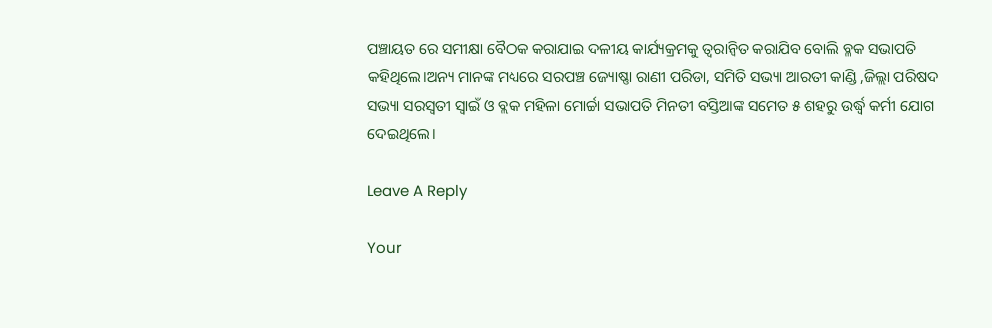ପଞ୍ଚାୟତ ରେ ସମୀକ୍ଷା ବୈଠକ କରାଯାଇ ଦଳୀୟ କାର୍ଯ୍ୟକ୍ରମକୁ ତ୍ୱରାନ୍ୱିତ କରାଯିବ ବୋଲି ବ୍ଳକ ସଭାପତି କହିଥିଲେ।ଅନ୍ୟ ମାନଙ୍କ ମଧ୍ୟରେ ସରପଞ୍ଚ ଜ୍ୟୋଷ୍ଣା ରାଣୀ ପରିଡା, ସମିତି ସଭ୍ୟା ଆରତୀ କାଣ୍ଡି ,ଜିଲ୍ଲା ପରିଷଦ ସଭ୍ୟା ସରସ୍ୱତୀ ସ୍ଵାଇଁ ଓ ବ୍ଲକ ମହିଳା ମୋର୍ଚ୍ଚା ସଭାପତି ମିନତୀ ବସ୍ତିଆଙ୍କ ସମେତ ୫ ଶହରୁ ଉର୍ଦ୍ଧ୍ବ କର୍ମୀ ଯୋଗ ଦେଇଥିଲେ।

Leave A Reply

Your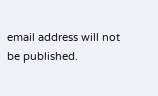email address will not be published.